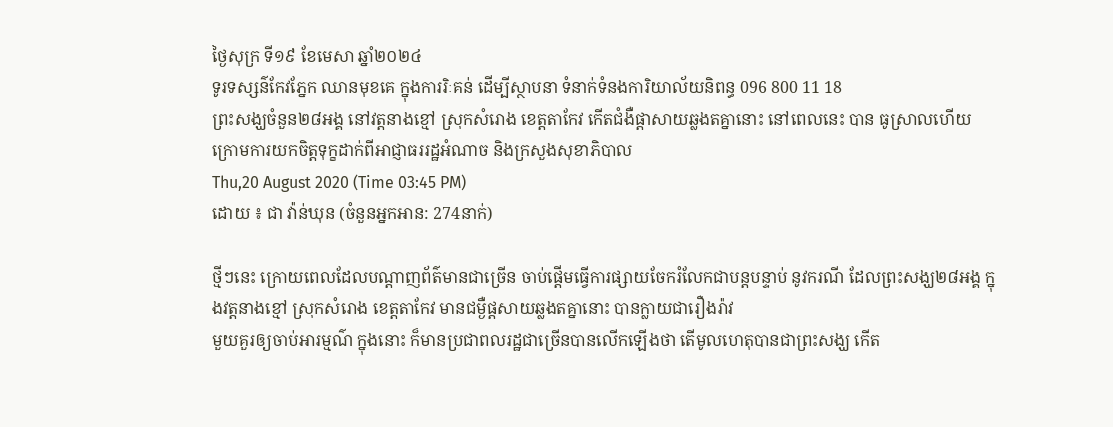ថ្ងៃសុក្រ ទី១៩ ខែមេសា ឆ្នាំ២០២៤
ទូរទស្សន៌កែវភ្នែក ឈានមុខគេ ក្នុងការរិៈគន់ ដើម្បីស្ថាបនា ទំនាក់ទំនងការិយាល័យនិពន្ធ 096 800 11 18
ព្រះសង្ឃចំនួន២៨អង្គ នៅវត្តនាងខ្មៅ ស្រុកសំរោង ខេត្តតាកែវ កើតជំងឺផ្ដាសាយឆ្លងតគ្នានោះ នៅពេលនេះ បាន ធូស្រាលហើយ ក្រោមការយកចិត្តទុក្ខដាក់ពីអាជ្ញាធររដ្ឋអំណាច និងក្រសួងសុខាភិបាល
Thu,20 August 2020 (Time 03:45 PM)
ដោយ ៖ ជា វ៉ាន់ឃុន (ចំនួនអ្នកអាន: 274នាក់)

ថ្មីៗនេះ ក្រោយពេលដែលបណ្តាញព័ត៌មានជាច្រើន ចាប់ផ្តើមធ្វើការផ្សាយចែករំលែកជាបន្តបន្ទាប់ នូវករណី ដែលព្រះសង្ឃ២៨អង្គ ក្នុងវត្តនាងខ្មៅ ស្រុកសំរោង ខេត្តតាកែវ មានជម្ងឺផ្តសាយឆ្លងតគ្នានោះ បានក្លាយជារឿងរ៉ាវ
មួយគួរឲ្យចាប់អារម្មណ៌ ក្នុងនោះ ក៏មានប្រជាពលរដ្ឋជាច្រើនបានលើកឡើងថា តើមូលហេតុបានជាព្រះសង្ឃ កើត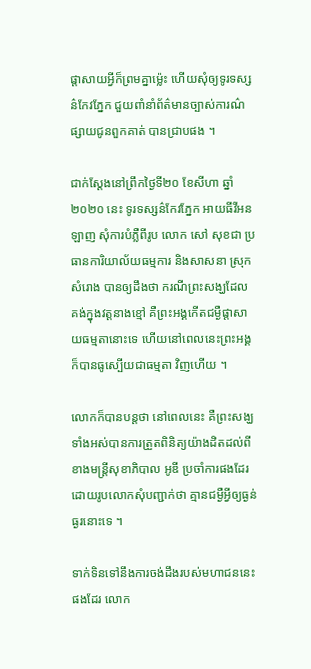ផ្តាសាយអ្វីក៏ព្រមគ្នាម៉្លេះ ហើយសុំឲ្យទូរទស្សន៌កែវភ្នែក ជួយពាំនាំព័ត៌មានច្បាស់ការណ៌ផ្សាយជូនពួកគាត់ បានជ្រាបផង ។

ជាក់ស្តែងនៅព្រឹកថ្ងៃទី២០ ខែសីហា ឆ្នាំ២០២០ នេះ ទូរទស្សន៌កែវភ្នែក អាយធីវីអនឡាញ សុំការបំភ្លឺពីរូប លោក សៅ សុខជា ប្រធានការិយាល័យធម្មការ និងសាសនា ស្រុកសំរោង បានឲ្យដឹងថា ករណីព្រះសង្ឃដែល គង់ក្នុងវត្តនាងខ្មៅ គឺព្រះអង្គកើតជម្ងឺផ្តាសាយធម្មតានោះទេ ហើយនៅពេលនេះព្រះអង្គក៏បានធូស្បើយជាធម្មតា វិញហើយ ។

លោកក៏បានបន្តថា នៅពេលនេះ គឺព្រះសង្ឃទាំងអស់បានការត្រួតពិនិត្យយ៉ាងដិតដល់ពីខាងមន្ត្រីសុខាភិបាល អូឌី ប្រចាំការផងដែរ ដោយរូបលោកសុំបញ្ជាក់ថា គ្មានជម្ងឺអ្វីឲ្យធ្ងន់ធ្ងរនោះទេ ។

ទាក់ទិនទៅនឹងការចង់ដឹងរបស់មហាជននេះផងដែរ លោក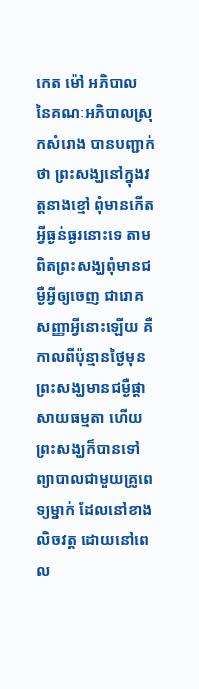កេត ម៉ៅ អភិបាល នៃគណៈអភិបាលស្រុកសំរោង បានបញ្ជាក់ថា ព្រះសង្ឃនៅក្នុងវត្តនាងខ្មៅ ពុំមានកើតអ្វីធ្ងន់ធ្ងរនោះទេ តាមពិតព្រះសង្ឃពុំមានជម្ងឺអ្វីឲ្យចេញ ជារោគសញ្ញាអ្វីនោះឡើយ គឺកាលពីប៉ុន្មានថ្ងៃមុន ព្រះសង្ឃមានជម្ងឺផ្តាសាយធម្មតា ហើយព្រះសង្ឃក៏បានទៅ ព្យាបាលជាមួយគ្រូពេទ្យម្នាក់ ដែលនៅខាងលិចវត្ត ដោយនៅពេល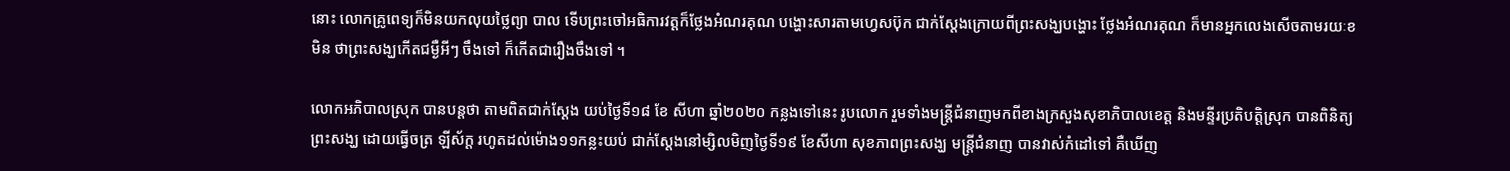នោះ លោកគ្រូពេទ្យក៏មិនយកលុយថ្លៃព្យា បាល ទើបព្រះចៅអធិការវត្តក៏ថ្លែងអំណរគុណ បង្ហោះសារតាមហ្វេសប៊ុក ជាក់ស្តែងក្រោយពីព្រះសង្ឃបង្ហោះ ថ្លែងអំណរគុណ ក៏មានអ្នកលេងសើចតាមរយៈខមិន ថាព្រះសង្ឃកើតជម្ងឺអីៗ ចឹងទៅ ក៏កើតជារឿងចឹងទៅ ។

លោកអភិបាលស្រុក បានបន្តថា តាមពិតជាក់ស្តែង យប់ថ្ងៃទី១៨ ខែ សីហា ឆ្នាំ២០២០ កន្លងទៅនេះ រូបលោក រួមទាំងមន្ត្រីជំនាញមកពីខាងក្រសួងសុខាភិបាលខេត្ត និងមន្ទីរប្រតិបត្តិស្រុក បានពិនិត្យព្រះសង្ឃ ដោយធ្វើចត្រ ឡីស័ក្ត រហូតដល់ម៉ោង១១កន្លះយប់ ជាក់ស្តែងនៅម្សិលមិញថ្ងៃទី១៩ ខែសីហា សុខភាពព្រះសង្ឃ មន្ត្រីជំនាញ បានវាស់កំដៅទៅ គឺឃើញ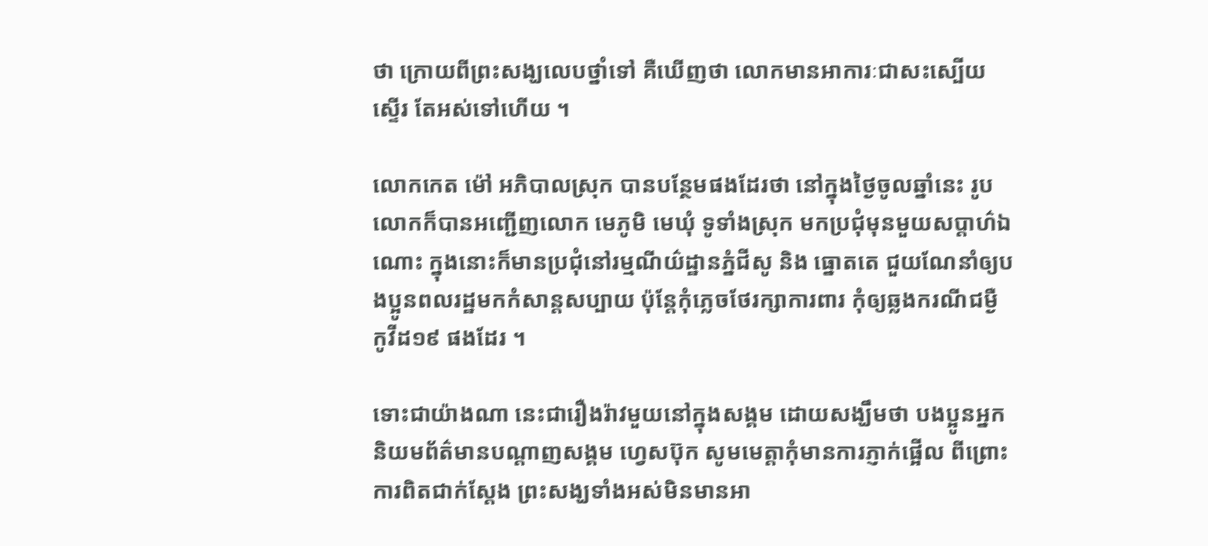ថា ក្រោយពីព្រះសង្ឃលេបថ្នាំទៅ គឺឃើញថា លោកមានអាការៈជាសះស្បើយ ស្ទើរ តែអស់ទៅហើយ ។

លោកកេត ម៉ៅ អភិបាលស្រុក បានបន្ថែមផងដែរថា នៅក្នុងថ្ងៃចូលឆ្នាំនេះ រូបលោកក៏បានអញ្ជើញលោក មេភូមិ មេឃុំ ទូទាំងស្រុក មកប្រជុំមុនមួយសប្តាហ៌ឯណោះ ក្នុងនោះក៏មានប្រជុំនៅរម្មណីយ៌ដ្ឋានភ្នំជីសូ និង ធ្នោតតេ ជួយណែនាំឲ្យបងប្អូនពលរដ្ឋមកកំសាន្តសប្បាយ ប៉ុន្តែកុំភ្លេចថែរក្សាការពារ កុំឲ្យឆ្លងករណីជម្ងឺ កូវីដ១៩ ផងដែរ ។

ទោះជាយ៉ាងណា នេះជារឿងរ៉ាវមួយនៅក្នុងសង្គម ដោយសង្ឃឹមថា បងប្អូនអ្នកនិយមព័ត៌មានបណ្តាញសង្គម ហ្វេសប៊ុក សូមមេត្តាកុំមានការភ្ញាក់ផ្អើល ពីព្រោះការពិតជាក់ស្តែង ព្រះសង្ឃទាំងអស់មិនមានអា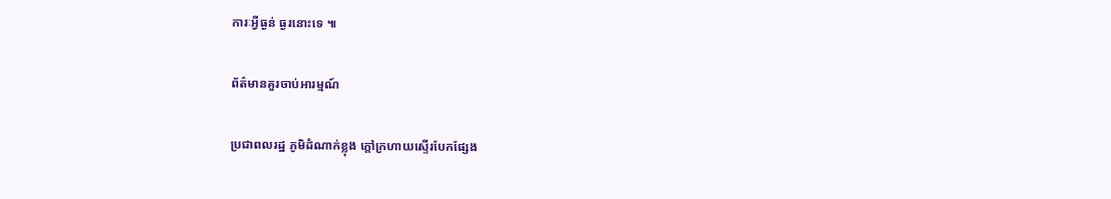ការៈអ្វីធ្ងន់ ធ្ងរនោះទេ ៕

ព័ត៌មានគួរចាប់អារម្មណ៍

ប្រជាពលរដ្ឋ ភូមិដំណាក់ខ្លុង ក្តៅក្រហាយស្ទើរបែកផ្សែង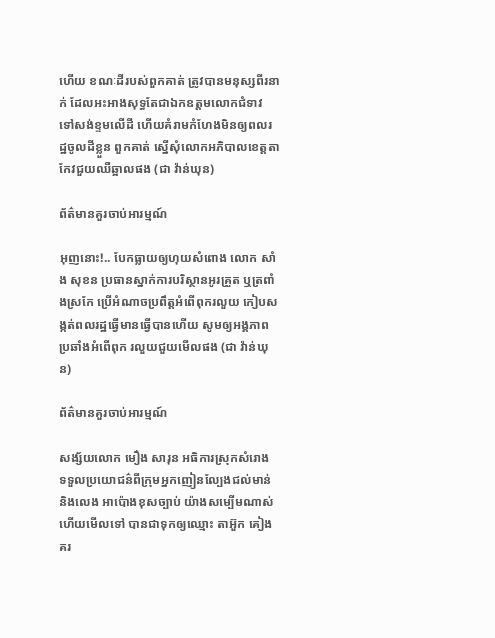ហើយ ខណៈដីរបស់ពួកគាត់ ត្រូវបានមនុស្សពីរនាក់ ដែលអះអាងសុទ្ធតែជាឯកឧត្តមលោកជំទាវ ទៅសង់ខ្ទមលើដី ហើយគំរាមកំហែងមិនឲ្យពលរដ្ឋចូលដីខ្លួន ពួកគាត់ ស្នើសុំលោកអភិបាលខេត្តតាកែវជួយឈឺឆ្អាលផង (ជា វ៉ាន់ឃុន)

ព័ត៌មានគួរចាប់អារម្មណ៍

អុញនោះ!.. បែកធ្លាយឲ្យហុយសំពោង លោក សាំង សុខន ប្រធានស្នាក់ការបរិស្ថានអូរគ្រួត ឬត្រពាំងស្រកែ ប្រើអំណាចប្រពឹត្តអំពើពុករលួយ កៀបសង្កត់ពលរដ្ឋធ្វើមានធ្វើបានហើយ សូមឲ្យអង្គភាពប្រឆាំងអំពើពុក រលួយជួយមើលផង (ជា វ៉ាន់ឃុន)

ព័ត៌មានគួរចាប់អារម្មណ៍

សង្ស័យលោក មឿង សារុន អធិការស្រុកសំរោង ទទួលប្រយោជន៌ពីក្រុមអ្នកញៀនល្បែងជល់មាន់ និងលេង អាប៉ោងខុសច្បាប់ យ៉ាងសម្បើមណាស់ហើយមើលទៅ បានជាទុកឲ្យឈ្មោះ តាអ៊ួក គៀងគរ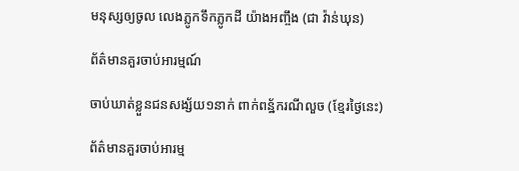មនុស្សឲ្យចូល លេងភ្លូកទឹកភ្លូកដី យ៉ាងអញ្ចឹង (ជា វ៉ាន់ឃុន)

ព័ត៌មានគួរចាប់អារម្មណ៍

ចាប់ឃាត់ខ្លួនជនសង្ស័យ១នាក់ ពាក់ពន្ឋ័ករណីលួច (ខ្មែរថ្ងៃនេះ)

ព័ត៌មានគួរចាប់អារម្ម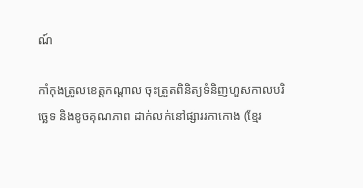ណ៍

កាំកុងត្រូលខេត្តកណ្ដាល ចុះត្រួតពិនិត្យទំនិញហួសកាលបរិច្ឆេទ និងខូចគុណភាព ដាក់លក់នៅផ្សាររកាកោង (ខ្មែរ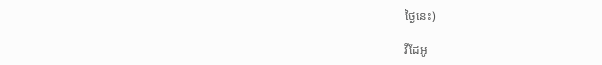ថ្ងៃនេះ)

វីដែអូ